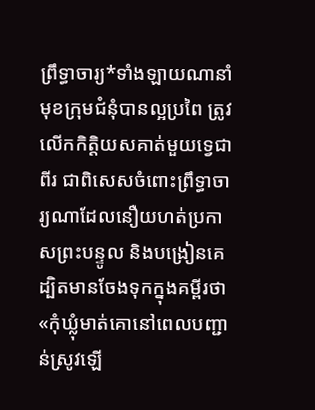ព្រឹទ្ធាចារ្យ*ទាំងឡាយណានាំមុខក្រុមជំនុំបានល្អប្រពៃ ត្រូវលើកកិត្តិយសគាត់មួយទ្វេជាពីរ ជាពិសេសចំពោះព្រឹទ្ធាចារ្យណាដែលនឿយហត់ប្រកាសព្រះបន្ទូល និងបង្រៀនគេ ដ្បិតមានចែងទុកក្នុងគម្ពីរថា «កុំឃ្លុំមាត់គោនៅពេលបញ្ជាន់ស្រូវឡើ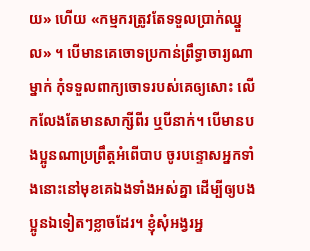យ» ហើយ «កម្មករត្រូវតែទទួលប្រាក់ឈ្នួល» ។ បើមានគេចោទប្រកាន់ព្រឹទ្ធាចារ្យណាម្នាក់ កុំទទួលពាក្យចោទរបស់គេឲ្យសោះ លើកលែងតែមានសាក្សីពីរ ឬបីនាក់។ បើមានបងប្អូនណាប្រព្រឹត្តអំពើបាប ចូរបន្ទោសអ្នកទាំងនោះនៅមុខគេឯងទាំងអស់គ្នា ដើម្បីឲ្យបងប្អូនឯទៀតៗខ្លាចដែរ។ ខ្ញុំសុំអង្វរអ្ន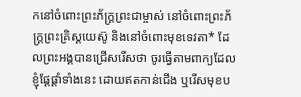កនៅចំពោះព្រះភ័ក្ត្រព្រះជាម្ចាស់ នៅចំពោះព្រះភ័ក្ត្រព្រះគ្រិស្តយេស៊ូ និងនៅចំពោះមុខទេវតា* ដែលព្រះអង្គបានជ្រើសរើសថា ចូរធ្វើតាមពាក្យដែលខ្ញុំផ្ដែផ្ដាំទាំងនេះ ដោយឥតកាន់ជើង ឬរើសមុខប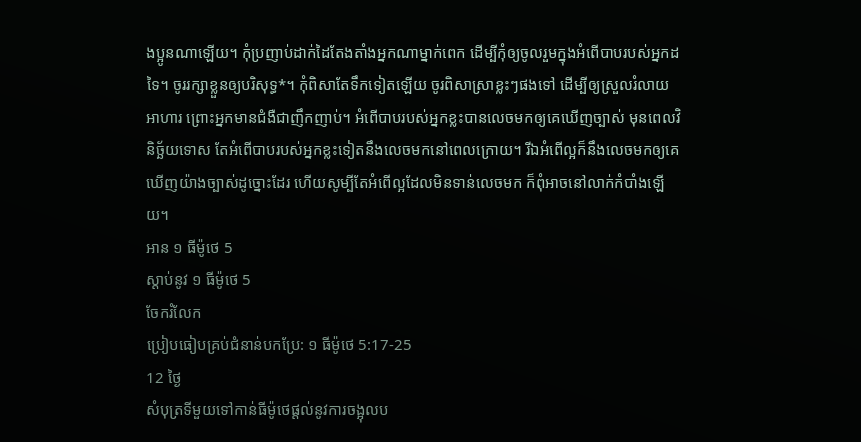ងប្អូនណាឡើយ។ កុំប្រញាប់ដាក់ដៃតែងតាំងអ្នកណាម្នាក់ពេក ដើម្បីកុំឲ្យចូលរួមក្នុងអំពើបាបរបស់អ្នកដទៃ។ ចូររក្សាខ្លួនឲ្យបរិសុទ្ធ*។ កុំពិសាតែទឹកទៀតឡើយ ចូរពិសាស្រាខ្លះៗផងទៅ ដើម្បីឲ្យស្រួលរំលាយអាហារ ព្រោះអ្នកមានជំងឺជាញឹកញាប់។ អំពើបាបរបស់អ្នកខ្លះបានលេចមកឲ្យគេឃើញច្បាស់ មុនពេលវិនិច្ឆ័យទោស តែអំពើបាបរបស់អ្នកខ្លះទៀតនឹងលេចមកនៅពេលក្រោយ។ រីឯអំពើល្អក៏នឹងលេចមកឲ្យគេឃើញយ៉ាងច្បាស់ដូច្នោះដែរ ហើយសូម្បីតែអំពើល្អដែលមិនទាន់លេចមក ក៏ពុំអាចនៅលាក់កំបាំងឡើយ។
អាន ១ ធីម៉ូថេ 5
ស្ដាប់នូវ ១ ធីម៉ូថេ 5
ចែករំលែក
ប្រៀបធៀបគ្រប់ជំនាន់បកប្រែ: ១ ធីម៉ូថេ 5:17-25
12 ថ្ងៃ
សំបុត្រទីមួយទៅកាន់ធីម៉ូថេផ្តល់នូវការចង្អុលប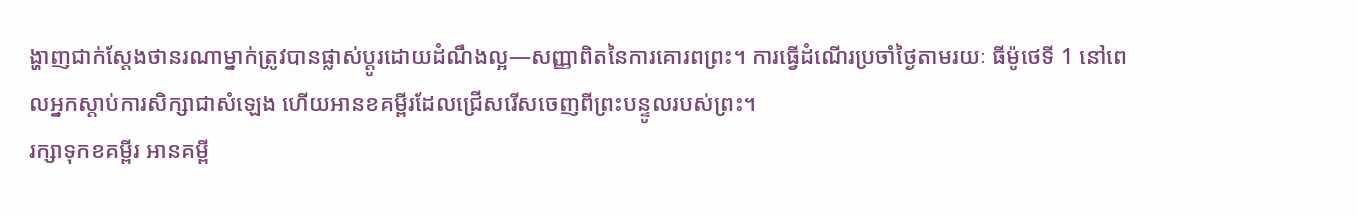ង្ហាញជាក់ស្តែងថានរណាម្នាក់ត្រូវបានផ្លាស់ប្តូរដោយដំណឹងល្អ—សញ្ញាពិតនៃការគោរពព្រះ។ ការធ្វើដំណើរប្រចាំថ្ងៃតាមរយៈ ធីម៉ូថេទី 1 នៅពេលអ្នកស្តាប់ការសិក្សាជាសំឡេង ហើយអានខគម្ពីរដែលជ្រើសរើសចេញពីព្រះបន្ទូលរបស់ព្រះ។
រក្សាទុកខគម្ពីរ អានគម្ពី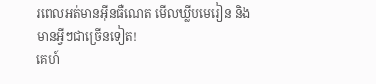រពេលអត់មានអ៊ីនធឺណេត មើលឃ្លីបមេរៀន និងមានអ្វីៗជាច្រើនទៀត!
គេហ៍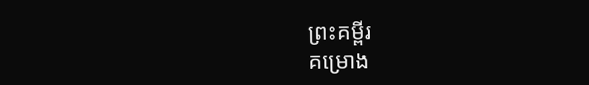ព្រះគម្ពីរ
គម្រោង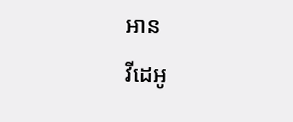អាន
វីដេអូ